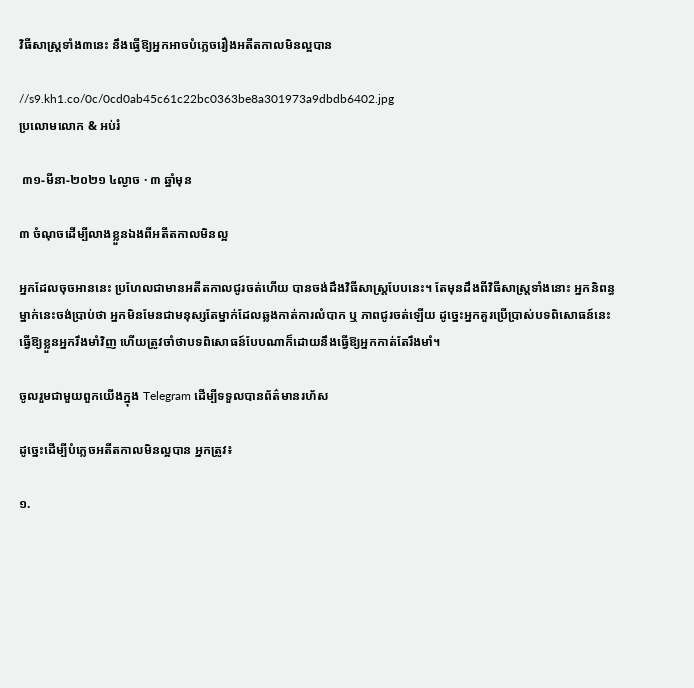វិធីសាស្ត្រទាំង៣នេះ នឹងធ្វើឱ្យអ្នកអាចបំភ្លេចរឿងអតីតកាលមិនល្អបាន

//s9.kh1.co/0c/0cd0ab45c61c22bc0363be8a301973a9dbdb6402.jpg
ប្រលោមលោក & អប់រំ

 ៣១-មីនា-២០២១ ៤ល្ងាច · ៣ ឆ្នាំមុន

៣ ចំណុចដើម្បីលាងខ្លួនឯងពីអតីតកាលមិនល្អ

អ្នកដែលចុចអាននេះ ប្រហែលជាមានអតីតកាលជូរចត់ហើយ បានចង់ដឹងវិធីសាស្រ្តបែបនេះ។ តែមុនដឹងពីវិធីសាស្រ្តទាំងនោះ អ្នកនិពន្ធម្នាក់នេះចង់ប្រាប់ថា អ្នកមិនមែនជាមនុស្សតែម្នាក់ដែលឆ្លងកាត់ការលំបាក ឬ ភាពជូរចត់ឡើយ ដូច្នេះអ្នកគួរប្រើប្រាស់បទពិសោធន៍នេះ ធ្វើឱ្យខ្លួនអ្នករឹងមាំវិញ ហើយត្រូវចាំថាបទពិសោធន៍បែបណាក៏ដោយនឹងធ្វើឱ្យអ្នកកាត់តែរឹងមាំ។

ចូលរួមជាមួយពួកយើងក្នុង Telegram ដើម្បីទទួលបានព័ត៌មានរហ័ស

ដូច្នេះដើម្បីបំភ្លេចអតីតកាលមិនល្អបាន អ្នកត្រូវ៖

១.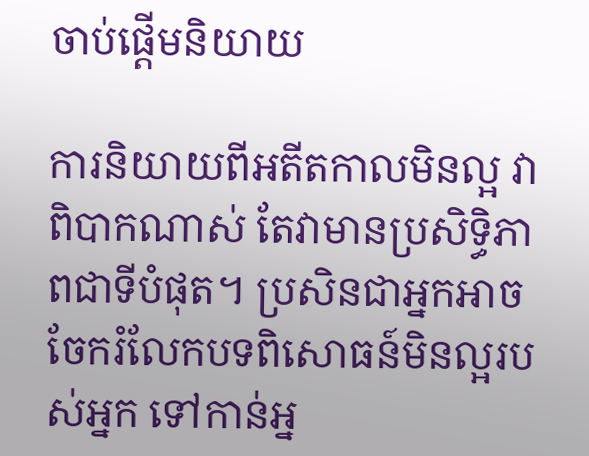ចាប់ផ្តើមនិយាយ

ការនិយាយពីអតីតកាលមិនល្អ វាពិបាកណាស់ តែវាមានប្រសិទ្ធិភាពជាទីបំផុត។ ប្រសិនជាអ្នកអាចចែករំលែកបទពិសោធន៍មិនល្អរបស់អ្នក ទៅកាន់អ្ន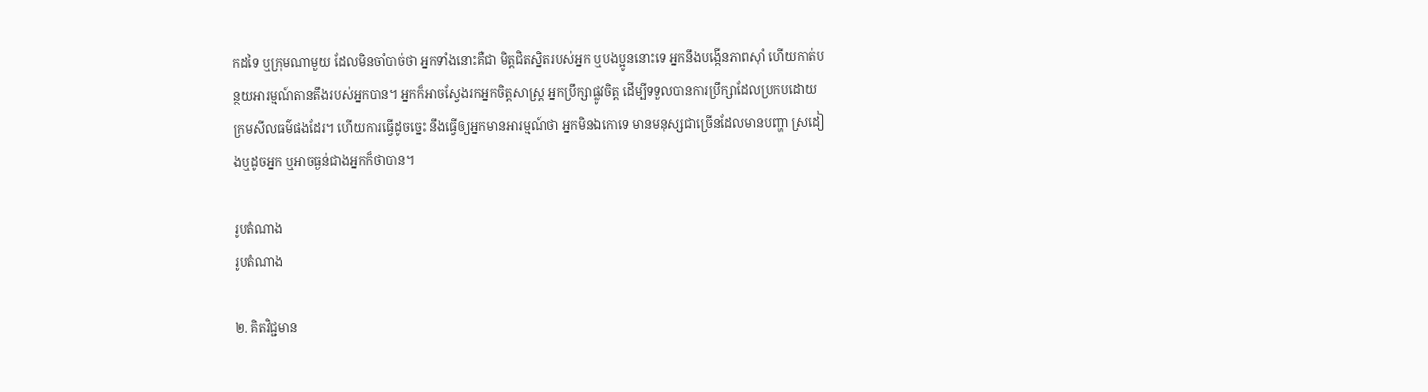កដទៃ ឬក្រុមណាមួយ ដែលមិនចាំបាច់ថា អ្នកទាំងនោះគឺជា មិត្តជិតស្និតរបស់អ្នក ឬបងប្អូននោះទេ អ្នកនឹងបង្កើនភាពស៊ាំ ហើយកាត់បន្ថយអារម្មណ៍តានតឹងរបស់អ្នកបាន។ អ្នកក៏អាចស្វែងរកអ្នកចិត្តសាស្រ្ត អ្នកប្រឹក្សាផ្លូវចិត្ត ដើម្បីទទួលបានការប្រឹក្សាដែលប្រកបដោយក្រមសីលធម៌ផងដែរ។ ហើយការធ្វើដូចច្នេះ នឹងធ្វើឲ្យអ្នកមានអារម្មណ៍ថា អ្នកមិនឯកោទេ មានមនុស្សជាច្រើនដែលមានបញ្ហា ស្រដៀងឬដូចអ្នក ឬអាចធ្ងន់ជាងអ្នកក៏ថាបាន។

រូបតំណាង
រូបតំណាង

២. គិតវិជ្ជមាន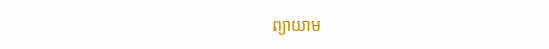ព្យាយាម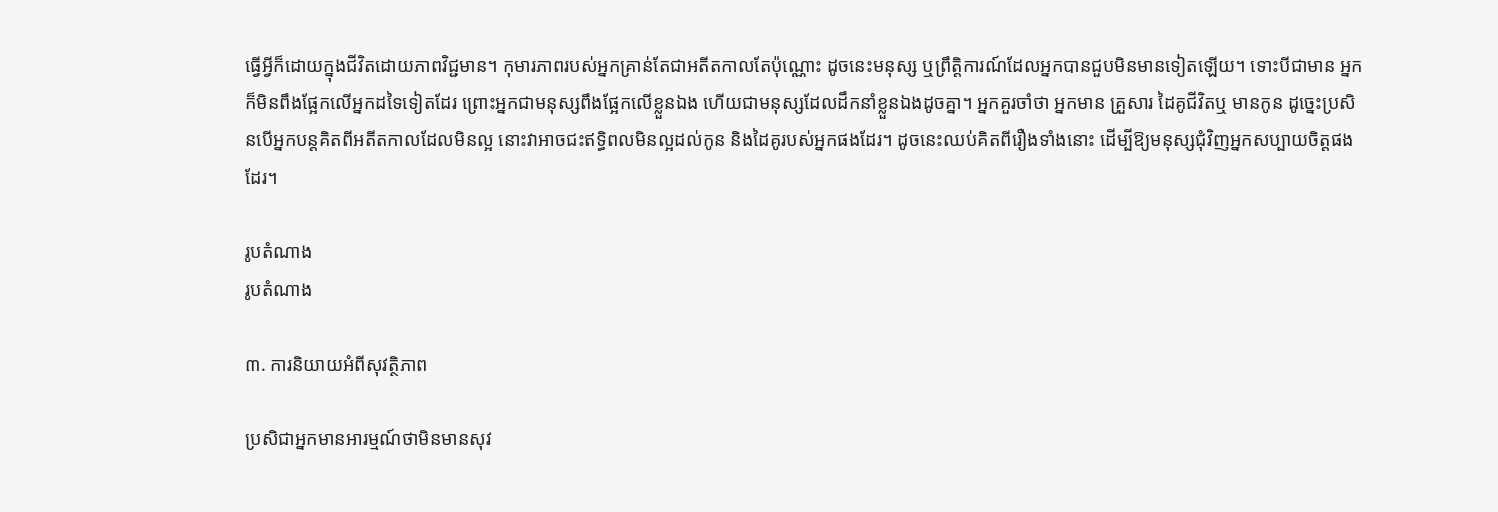ធ្វើអ្វីក៏ដោយក្នុងជីវិតដោយភាពវិជ្ជមាន។ កុមារភាពរបស់អ្នកគ្រាន់តែជាអតីតកាលតែប៉ុណ្ណោះ ដូចនេះមនុស្ស ឬព្រឹត្តិការណ៍ដែលអ្នកបានជួបមិនមានទៀតឡើយ។ ទោះបីជាមាន អ្នកក៏មិនពឹងផ្អែកលើអ្នកដទៃទៀតដែរ ព្រោះអ្នកជាមនុស្សពឹងផ្អែកលើខ្លួនឯង ហើយជាមនុស្សដែលដឹកនាំខ្លួនឯងដូចគ្នា។ អ្នកគួរចាំថា អ្នកមាន គ្រួសារ ដៃគូជីវិតឬ មានកូន ដូច្នេះប្រសិនបើអ្នកបន្តគិតពីអតីតកាលដែលមិនល្អ នោះវាអាចជះឥទ្ធិពលមិនល្អដល់កូន និងដៃគូរបស់អ្នកផងដែរ។ ដូចនេះឈប់គិតពីរឿងទាំងនោះ ដើម្បីឱ្យមនុស្សជុំវិញអ្នកសប្បាយចិត្តផងដែរ។

រូបតំណាង
រូបតំណាង

៣. ការនិយាយអំពីសុវត្ថិភាព

ប្រសិជាអ្នកមានអារម្មណ៍ថាមិនមានសុវ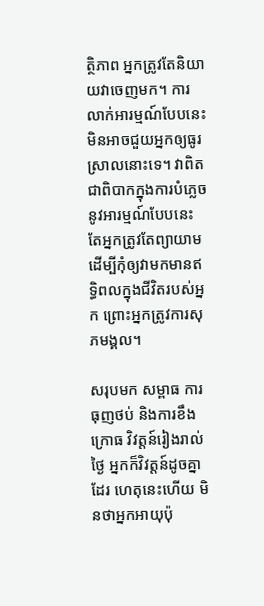ត្ថិភាព អ្នកត្រូវតែនិយាយវាចេញមក។ ការលាក់អារម្មណ៍បែបនេះមិនអាចជួយអ្នកឲ្យធូរស្រាលនោះទេ។ វាពិតជាពិបាកក្នុងការបំភ្លេចនូវអារម្មណ៍បែបនេះ តែអ្នកត្រូវតែព្យាយាម ដើម្បីកុំឲ្យវាមកមានឥទ្ធិពលក្នុងជីវិតរបស់អ្នក ព្រោះអ្នកត្រូវការសុភមង្គល។

សរុបមក សម្ពាធ ការធុញថប់ និងការខឹងក្រោធ វិវត្តន៍រៀងរាល់ថ្ងៃ អ្នកក៏វិវត្តន៍ដូចគ្នាដែរ ហេតុនេះហើយ មិនថាអ្នកអាយុប៉ុ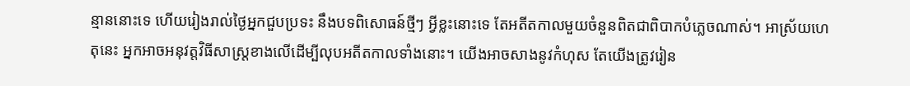ន្មាននោះទេ ហើយរៀងរាល់ថ្ងៃអ្នកជួបប្រទះ នឹងបទពិសោធន៍ថ្មីៗ អ្វីខ្លះនោះទេ តែអតីតកាលមួយចំនួនពិតជាពិបាកបំភ្លេចណាស់។ អាស្រ័យហេតុនេះ អ្នកអាចអនុវត្តវិធីសាស្រ្តខាងលើដើម្បីលុបអតីតកាលទាំងនោះ។ យើងអាចសាងនូវកំហុស តែយើងត្រូវរៀន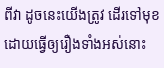ពីវា ដូចនេះយើងត្រូវ ដើរទៅមុខ ដោយធ្វើឲ្យរឿងទាំងអស់នោះ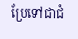ប្រែទៅជាជំ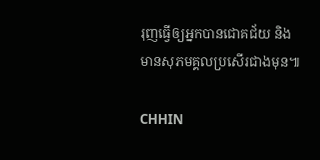រុញធ្វើឲ្យអ្នកបានជោគជ័យ និងមានសុភមគ្គលប្រសើរជាងមុន៕

CHHIN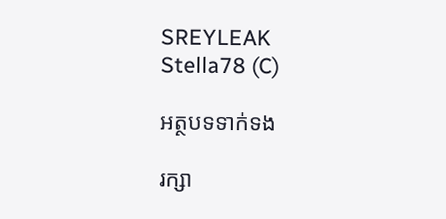SREYLEAK
Stella78 (C)

អត្ថបទទាក់ទង

រក្សា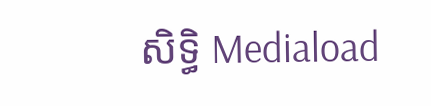សិទ្ធិ Mediaload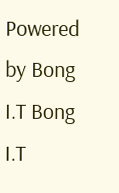Powered by Bong I.T Bong I.T